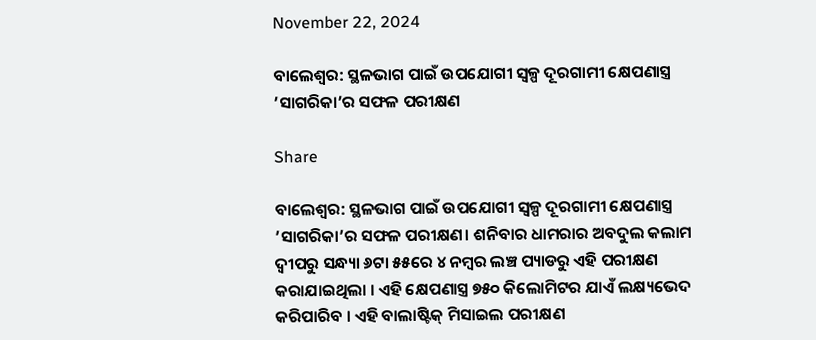November 22, 2024

ବାଲେଶ୍ୱର: ସ୍ଥଳଭାଗ ପାଇଁ ଉପଯୋଗୀ ସ୍ୱଳ୍ପ ଦୂରଗାମୀ କ୍ଷେପଣାସ୍ତ୍ର ’ସାଗରିକା’ର ସଫଳ ପରୀକ୍ଷଣ

Share

ବାଲେଶ୍ୱର: ସ୍ଥଳଭାଗ ପାଇଁ ଉପଯୋଗୀ ସ୍ୱଳ୍ପ ଦୂରଗାମୀ କ୍ଷେପଣାସ୍ତ୍ର ’ସାଗରିକା’ର ସଫଳ ପରୀକ୍ଷଣ। ଶନିବାର ଧାମରାର ଅବଦୁଲ କଲାମ ଦ୍ୱୀପରୁ ସନ୍ଧ୍ୟା ୬ଟା ୫୫ରେ ୪ ନମ୍ବର ଲଞ୍ଚ ପ୍ୟାଡରୁ ଏହି ପରୀକ୍ଷଣ କରାଯାଇଥିଲା । ଏହି କ୍ଷେପଣାସ୍ତ୍ର ୭୫୦ କିଲୋମିଟର ଯାଏଁ ଲକ୍ଷ୍ୟଭେଦ କରିପାରିବ । ଏହି ବାଲାଷ୍ଟିକ୍ ମିସାଇଲ ପରୀକ୍ଷଣ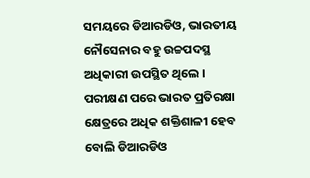ସମୟରେ ଡିଆରଡିଓ, ଭାରତୀୟ ନୌସେନାର ବହୁ ଉଚ୍ଚପଦସ୍ଥ ଅଧିକାରୀ ଉପସ୍ଥିତ ଥିଲେ । ପରୀକ୍ଷଣ ପରେ ଭାରତ ପ୍ରତିରକ୍ଷା କ୍ଷେତ୍ରରେ ଅଧିକ ଶକ୍ତିଶାଳୀ ହେବ ବୋଲି ଡିଆରଡିଓ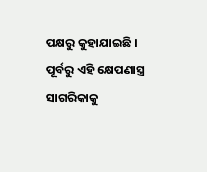ପକ୍ଷରୁ କୁହାଯାଇଛି । ପୂର୍ବରୁ ଏହି କ୍ଷେପଣାସ୍ତ୍ର ସାଗରିକାକୁ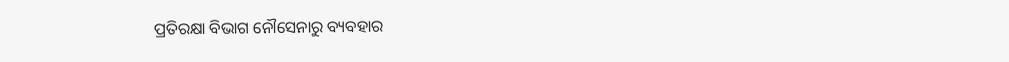ପ୍ରତିରକ୍ଷା ବିଭାଗ ନୌସେନାରୁ ବ୍ୟବହାର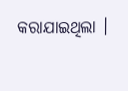କରାଯାଇଥିଲା ।